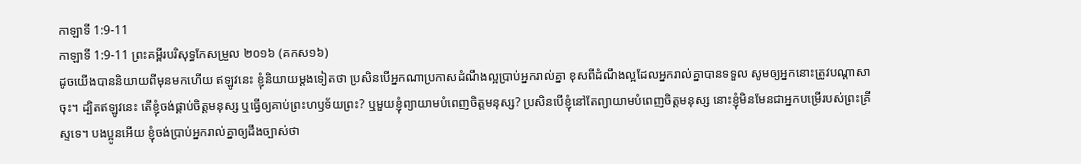កាឡាទី 1:9-11
កាឡាទី 1:9-11 ព្រះគម្ពីរបរិសុទ្ធកែសម្រួល ២០១៦ (គកស១៦)
ដូចយើងបាននិយាយពីមុនមកហើយ ឥឡូវនេះ ខ្ញុំនិយាយម្តងទៀតថា ប្រសិនបើអ្នកណាប្រកាសដំណឹងល្អប្រាប់អ្នករាល់គ្នា ខុសពីដំណឹងល្អដែលអ្នករាល់គ្នាបានទទួល សូមឲ្យអ្នកនោះត្រូវបណ្ដាសាចុះ។ ដ្បិតឥឡូវនេះ តើខ្ញុំចង់ផ្គាប់ចិត្តមនុស្ស ឬធ្វើឲ្យគាប់ព្រះហឫទ័យព្រះ? ឬមួយខ្ញុំព្យាយាមបំពេញចិត្តមនុស្ស? ប្រសិនបើខ្ញុំនៅតែព្យាយាមបំពេញចិត្តមនុស្ស នោះខ្ញុំមិនមែនជាអ្នកបម្រើរបស់ព្រះគ្រីស្ទទេ។ បងប្អូនអើយ ខ្ញុំចង់ប្រាប់អ្នករាល់គ្នាឲ្យដឹងច្បាស់ថា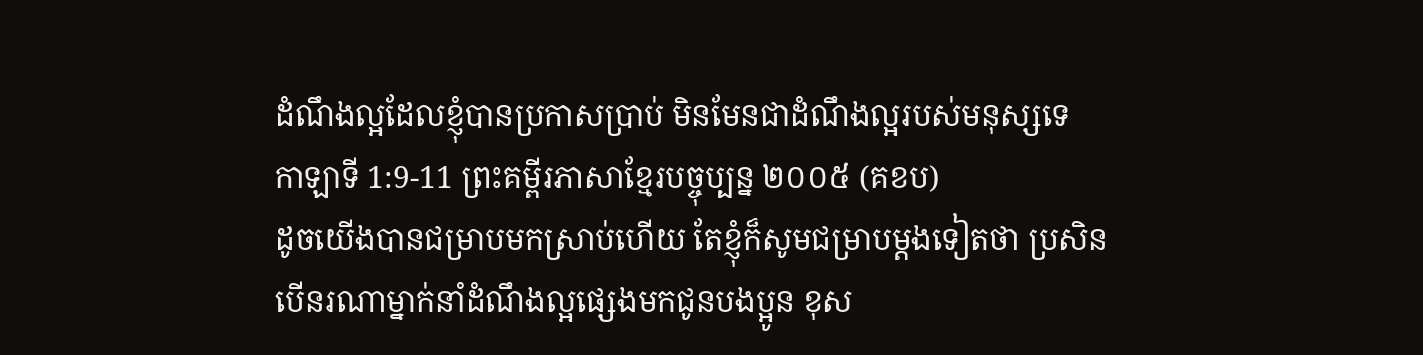ដំណឹងល្អដែលខ្ញុំបានប្រកាសប្រាប់ មិនមែនជាដំណឹងល្អរបស់មនុស្សទេ
កាឡាទី 1:9-11 ព្រះគម្ពីរភាសាខ្មែរបច្ចុប្បន្ន ២០០៥ (គខប)
ដូចយើងបានជម្រាបមកស្រាប់ហើយ តែខ្ញុំក៏សូមជម្រាបម្ដងទៀតថា ប្រសិនបើនរណាម្នាក់នាំដំណឹងល្អផ្សេងមកជូនបងប្អូន ខុស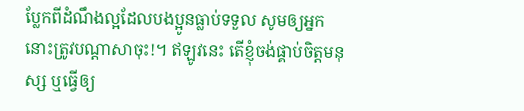ប្លែកពីដំណឹងល្អដែលបងប្អូនធ្លាប់ទទួល សូមឲ្យអ្នកនោះត្រូវបណ្ដាសាចុះ!។ ឥឡូវនេះ តើខ្ញុំចង់ផ្គាប់ចិត្តមនុស្ស ឬធ្វើឲ្យ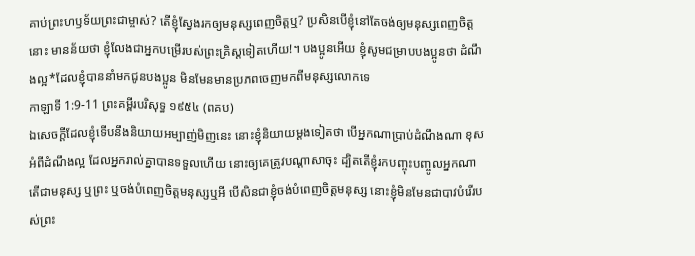គាប់ព្រះហឫទ័យព្រះជាម្ចាស់? តើខ្ញុំស្វែងរកឲ្យមនុស្សពេញចិត្តឬ? ប្រសិនបើខ្ញុំនៅតែចង់ឲ្យមនុស្សពេញចិត្តនោះ មានន័យថា ខ្ញុំលែងជាអ្នកបម្រើរបស់ព្រះគ្រិស្តទៀតហើយ!។ បងប្អូនអើយ ខ្ញុំសូមជម្រាបបងប្អូនថា ដំណឹងល្អ*ដែលខ្ញុំបាននាំមកជូនបងប្អូន មិនមែនមានប្រភពចេញមកពីមនុស្សលោកទេ
កាឡាទី 1:9-11 ព្រះគម្ពីរបរិសុទ្ធ ១៩៥៤ (ពគប)
ឯសេចក្ដីដែលខ្ញុំទើបនឹងនិយាយអម្បាញ់មិញនេះ នោះខ្ញុំនិយាយម្តងទៀតថា បើអ្នកណាប្រាប់ដំណឹងណា ខុសអំពីដំណឹងល្អ ដែលអ្នករាល់គ្នាបានទទួលហើយ នោះឲ្យគេត្រូវបណ្តាសាចុះ ដ្បិតតើខ្ញុំរកបញ្ចុះបញ្ចូលអ្នកណា តើជាមនុស្ស ឬព្រះ ឬចង់បំពេញចិត្តមនុស្សឬអី បើសិនជាខ្ញុំចង់បំពេញចិត្តមនុស្ស នោះខ្ញុំមិនមែនជាបាវបំរើរបស់ព្រះ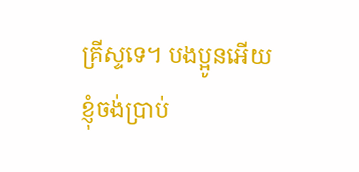គ្រីស្ទទេ។ បងប្អូនអើយ ខ្ញុំចង់ប្រាប់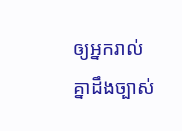ឲ្យអ្នករាល់គ្នាដឹងច្បាស់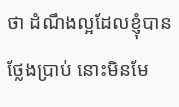ថា ដំណឹងល្អដែលខ្ញុំបានថ្លែងប្រាប់ នោះមិនមែ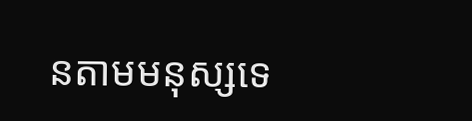នតាមមនុស្សទេ